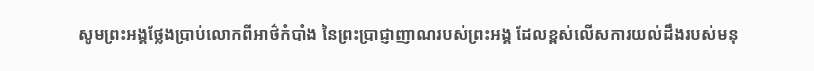សូមព្រះអង្គថ្លែងប្រាប់លោកពីអាថ៌កំបាំង នៃព្រះប្រាជ្ញាញាណរបស់ព្រះអង្គ ដែលខ្ពស់លើសការយល់ដឹងរបស់មនុ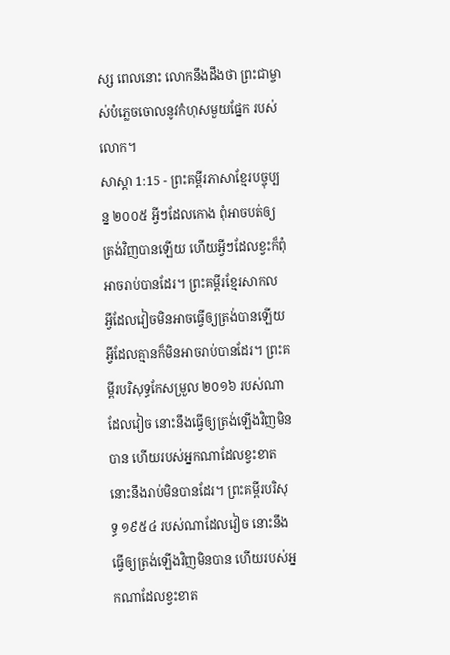ស្ស ពេលនោះ លោកនឹងដឹងថា ព្រះជាម្ចាស់បំភ្លេចចោលនូវកំហុសមួយផ្នែក របស់លោក។
សាស្តា 1:15 - ព្រះគម្ពីរភាសាខ្មែរបច្ចុប្បន្ន ២០០៥ អ្វីៗដែលកោង ពុំអាចបត់ឲ្យត្រង់វិញបានឡើយ ហើយអ្វីៗដែលខ្វះក៏ពុំអាចរាប់បានដែរ។ ព្រះគម្ពីរខ្មែរសាកល អ្វីដែលវៀចមិនអាចធ្វើឲ្យត្រង់បានឡើយ អ្វីដែលគ្មានក៏មិនអាចរាប់បានដែរ។ ព្រះគម្ពីរបរិសុទ្ធកែសម្រួល ២០១៦ របស់ណាដែលវៀច នោះនឹងធ្វើឲ្យត្រង់ឡើងវិញមិនបាន ហើយរបស់អ្នកណាដែលខ្វះខាត នោះនឹងរាប់មិនបានដែរ។ ព្រះគម្ពីរបរិសុទ្ធ ១៩៥៤ របស់ណាដែលវៀច នោះនឹងធ្វើឲ្យត្រង់ឡើងវិញមិនបាន ហើយរបស់អ្នកណាដែលខ្វះខាត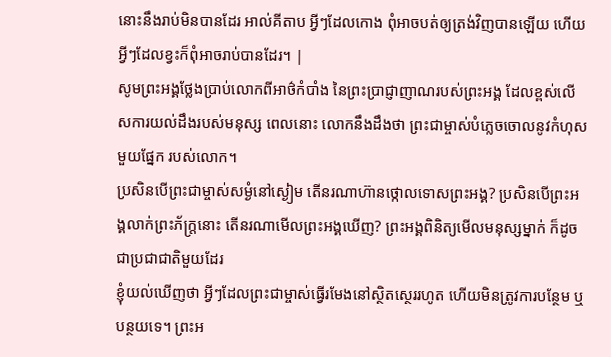នោះនឹងរាប់មិនបានដែរ អាល់គីតាប អ្វីៗដែលកោង ពុំអាចបត់ឲ្យត្រង់វិញបានឡើយ ហើយអ្វីៗដែលខ្វះក៏ពុំអាចរាប់បានដែរ។ |
សូមព្រះអង្គថ្លែងប្រាប់លោកពីអាថ៌កំបាំង នៃព្រះប្រាជ្ញាញាណរបស់ព្រះអង្គ ដែលខ្ពស់លើសការយល់ដឹងរបស់មនុស្ស ពេលនោះ លោកនឹងដឹងថា ព្រះជាម្ចាស់បំភ្លេចចោលនូវកំហុសមួយផ្នែក របស់លោក។
ប្រសិនបើព្រះជាម្ចាស់សម្ងំនៅស្ងៀម តើនរណាហ៊ានថ្កោលទោសព្រះអង្គ? ប្រសិនបើព្រះអង្គលាក់ព្រះភ័ក្ត្រនោះ តើនរណាមើលព្រះអង្គឃើញ? ព្រះអង្គពិនិត្យមើលមនុស្សម្នាក់ ក៏ដូចជាប្រជាជាតិមួយដែរ
ខ្ញុំយល់ឃើញថា អ្វីៗដែលព្រះជាម្ចាស់ធ្វើរមែងនៅស្ថិតស្ថេររហូត ហើយមិនត្រូវការបន្ថែម ឬបន្ថយទេ។ ព្រះអ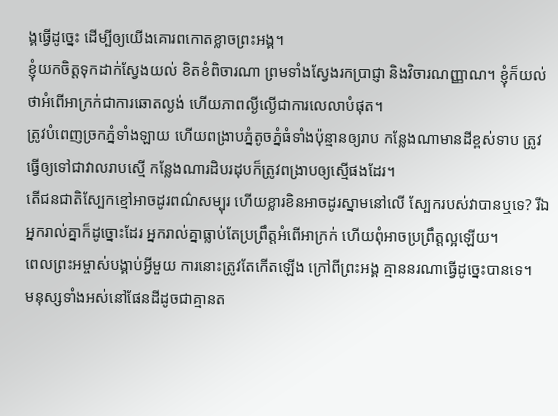ង្គធ្វើដូច្នេះ ដើម្បីឲ្យយើងគោរពកោតខ្លាចព្រះអង្គ។
ខ្ញុំយកចិត្តទុកដាក់ស្វែងយល់ ខិតខំពិចារណា ព្រមទាំងស្វែងរកប្រាជ្ញា និងវិចារណញ្ញាណ។ ខ្ញុំក៏យល់ថាអំពើអាក្រក់ជាការឆោតល្ងង់ ហើយភាពល្ងីល្ងើជាការលេលាបំផុត។
ត្រូវបំពេញច្រកភ្នំទាំងឡាយ ហើយពង្រាបភ្នំតូចភ្នំធំទាំងប៉ុន្មានឲ្យរាប កន្លែងណាមានដីខ្ពស់ទាប ត្រូវធ្វើឲ្យទៅជាវាលរាបស្មើ កន្លែងណារដិបរដុបក៏ត្រូវពង្រាបឲ្យស្មើផងដែរ។
តើជនជាតិស្បែកខ្មៅអាចដូរពណ៌សម្បុរ ហើយខ្លារខិនអាចដូរស្នាមនៅលើ ស្បែករបស់វាបានឬទេ? រីឯអ្នករាល់គ្នាក៏ដូច្នោះដែរ អ្នករាល់គ្នាធ្លាប់តែប្រព្រឹត្តអំពើអាក្រក់ ហើយពុំអាចប្រព្រឹត្តល្អឡើយ។
ពេលព្រះអម្ចាស់បង្គាប់អ្វីមួយ ការនោះត្រូវតែកើតឡើង ក្រៅពីព្រះអង្គ គ្មាននរណាធ្វើដូច្នេះបានទេ។
មនុស្សទាំងអស់នៅផែនដីដូចជាគ្មានត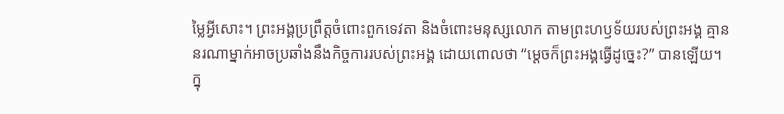ម្លៃអ្វីសោះ។ ព្រះអង្គប្រព្រឹត្តចំពោះពួកទេវតា និងចំពោះមនុស្សលោក តាមព្រះហឫទ័យរបស់ព្រះអង្គ គ្មាននរណាម្នាក់អាចប្រឆាំងនឹងកិច្ចការរបស់ព្រះអង្គ ដោយពោលថា “ម្ដេចក៏ព្រះអង្គធ្វើដូច្នេះ?” បានឡើយ។
ក្នុ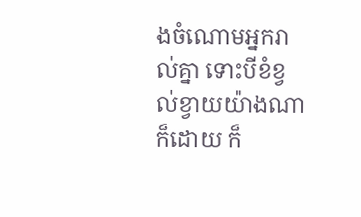ងចំណោមអ្នករាល់គ្នា ទោះបីខំខ្វល់ខ្វាយយ៉ាងណាក៏ដោយ ក៏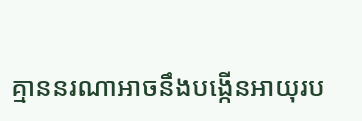គ្មាននរណាអាចនឹងបង្កើនអាយុរប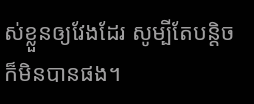ស់ខ្លួនឲ្យវែងដែរ សូម្បីតែបន្តិចក៏មិនបានផង។